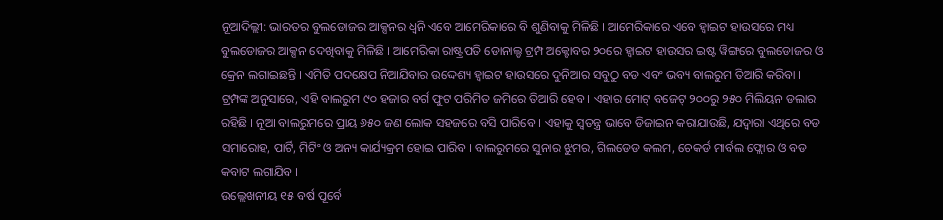ନୂଆଦିଲ୍ଲୀ: ଭାରତର ବୁଲଡୋଜର ଆକ୍ସନର ଧ୍ୱନି ଏବେ ଆମେରିକାରେ ବି ଶୁଣିବାକୁ ମିଳିଛି । ଆମେରିକାରେ ଏବେ ହ୍ୱାଇଟ ହାଉସରେ ମଧ୍ୟ ବୁଲଡୋଜର ଆକ୍ସନ ଦେଖିବାକୁ ମିଳିଛି । ଆମେରିକା ରାଷ୍ଟ୍ରପତି ଡୋନାଲ୍ଡ ଟ୍ରମ୍ପ ଅକ୍ଟୋବର ୨୦ରେ ହ୍ୱାଇଟ ହାଉସର ଇଷ୍ଟ ୱିଙ୍ଗରେ ବୁଲଡୋଜର ଓ କ୍ରେନ ଲଗାଇଛନ୍ତି । ଏମିତି ପଦକ୍ଷେପ ନିଆଯିବାର ଉଦ୍ଦେଶ୍ୟ ହ୍ୱାଇଟ ହାଉସରେ ଦୁନିଆର ସବୁଠୁ ବଡ ଏବଂ ଭବ୍ୟ ବାଲରୁମ ତିଆରି କରିବା ।
ଟ୍ରମ୍ପଙ୍କ ଅନୁସାରେ, ଏହି ବାଲରୁମ ୯୦ ହଜାର ବର୍ଗ ଫୁଟ ପରିମିତ ଜମିରେ ତିଆରି ହେବ । ଏହାର ମୋଟ୍ ବଜେଟ୍ ୨୦୦ରୁ ୨୫୦ ମିଲିୟନ ଡଲାର ରହିଛି । ନୂଆ ବାଲରୁମରେ ପ୍ରାୟ ୬୫୦ ଜଣ ଲୋକ ସହଜରେ ବସି ପାରିବେ । ଏହାକୁ ସ୍ୱତନ୍ତ୍ର ଭାବେ ଡିଜାଇନ କରାଯାଉଛି, ଯଦ୍ୱାରା ଏଥିରେ ବଡ ସମାରୋହ, ପାର୍ଟି, ମିଟିଂ ଓ ଅନ୍ୟ କାର୍ଯ୍ୟକ୍ରମ ହୋଇ ପାରିବ । ବାଲରୁମରେ ସୁନାର ଝୁମର, ଗିଲଡେଡ କଲମ, ଚେକର୍ଡ ମାର୍ବଲ ଫ୍ଲୋର ଓ ବଡ କବାଟ ଲଗାଯିବ ।
ଉଲ୍ଲେଖନୀୟ ୧୫ ବର୍ଷ ପୂର୍ବେ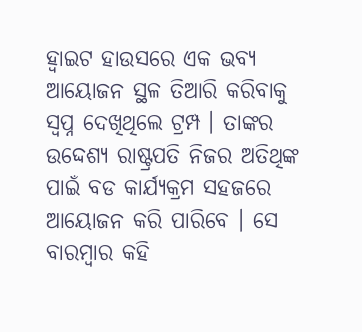ହ୍ୱାଇଟ ହାଉସରେ ଏକ ଭବ୍ୟ ଆୟୋଜନ ସ୍ଥଳ ତିଆରି କରିବାକୁ ସ୍ୱପ୍ନ ଦେଖିଥିଲେ ଟ୍ରମ୍ପ । ତାଙ୍କର ଉଦ୍ଦେଶ୍ୟ ରାଷ୍ଟ୍ରପତି ନିଜର ଅତିଥିଙ୍କ ପାଇଁ ବଡ କାର୍ଯ୍ୟକ୍ରମ ସହଜରେ ଆୟୋଜନ କରି ପାରିବେ । ସେ ବାରମ୍ବାର କହି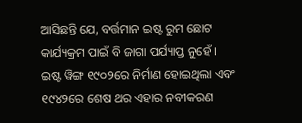ଆସିଛନ୍ତି ଯେ, ବର୍ତ୍ତମାନ ଇଷ୍ଟ ରୁମ ଛୋଟ କାର୍ଯ୍ୟକ୍ରମ ପାଇଁ ବି ଜାଗା ପର୍ଯ୍ୟାପ୍ତ ନୁହେଁ ।
ଇଷ୍ଟ ୱିଙ୍ଗ ୧୯୦୨ରେ ନିର୍ମାଣ ହୋଇଥିଲା ଏବଂ ୧୯୪୨ରେ ଶେଷ ଥର ଏହାର ନବୀକରଣ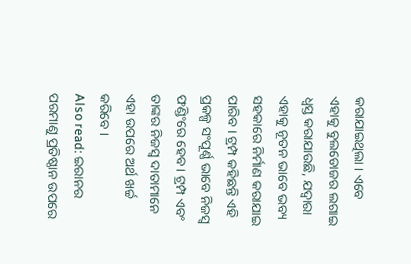କରାଯାଇଥିଲା । ଏବେ ଏହାକୁ ବୁଲଡୋଜର ଲଗାଇ ଧ୍ୱସ୍ତ କରାଯାଉଛି, ଯଦ୍ୱାରା ଏହାକୁ ନୂତନ ଭାବେ ଭବ୍ୟ ସହକାରେ ନିର୍ମାଣ କରାଯାଇ ପାରିବ । ଟ୍ରମ୍ପ କହିଛନ୍ତି ଏହି ପ୍ରକଳ୍ପ ସଂପୂର୍ଣ୍ଣ ଭାବେ ନିଜସ୍ୱ ଫଣ୍ଡିଂରେ ହେବ । ଟ୍ରମ୍ପ ଏବଂ ତାଙ୍କର ନିଜସ୍ୱ ଦାତାମାନେ ଏହା ଉପରେ ଅର୍ଥ ଖର୍ଚ୍ଚ କରିବେ ।
Also read: ଇରାନର ପରମାଣୁ ପ୍ରତିଷ୍ଠାନ ଉପରେ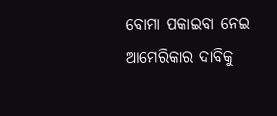ବୋମା ପକାଇବା ନେଇ ଆମେରିକାର ଦାବିକୁ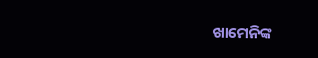ଖାମେନିଙ୍କ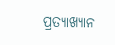ପ୍ରତ୍ୟାଖ୍ୟାନ